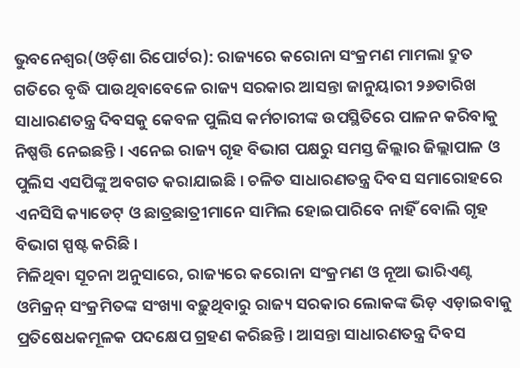ଭୁବନେଶ୍ୱର(ଓଡ଼ିଶା ରିପୋର୍ଟର): ରାଜ୍ୟରେ କରୋନା ସଂକ୍ରମଣ ମାମଲା ଦ୍ରୁତ ଗତିରେ ବୃଦ୍ଧି ପାଉଥିବାବେଳେ ରାଜ୍ୟ ସରକାର ଆସନ୍ତା ଜାନୁୟାରୀ ୨୬ତାରିଖ ସାଧାରଣତନ୍ତ୍ର ଦିବସକୁ କେବଳ ପୁଲିସ କର୍ମଚାରୀଙ୍କ ଉପସ୍ଥିତିରେ ପାଳନ କରିବାକୁ ନିଷ୍ପତ୍ତି ନେଇଛନ୍ତି । ଏନେଇ ରାଜ୍ୟ ଗୃହ ବିଭାଗ ପକ୍ଷରୁ ସମସ୍ତ ଜିଲ୍ଲାର ଜିଲ୍ଲାପାଳ ଓ ପୁଲିସ ଏସପିଙ୍କୁ ଅବଗତ କରାଯାଇଛି । ଚଳିତ ସାଧାରଣତନ୍ତ୍ର ଦିବସ ସମାରୋହରେ ଏନସିସି କ୍ୟାଡେଟ୍ ଓ ଛାତ୍ରଛାତ୍ରୀମାନେ ସାମିଲ ହୋଇପାରିବେ ନାହିଁ ବୋଲି ଗୃହ ବିଭାଗ ସ୍ପଷ୍ଟ କରିଛି ।
ମିଳିଥିବା ସୂଚନା ଅନୁସାରେ, ରାଜ୍ୟରେ କରୋନା ସଂକ୍ରମଣ ଓ ନୂଆ ଭାରିଏଣ୍ଟ ଓମିକ୍ରନ୍ ସଂକ୍ରମିତଙ୍କ ସଂଖ୍ୟା ବଢ଼ୁଥିବାରୁ ରାଜ୍ୟ ସରକାର ଲୋକଙ୍କ ଭିଡ଼ ଏଡ଼ାଇବାକୁ ପ୍ରତିଷେଧକମୂଳକ ପଦକ୍ଷେପ ଗ୍ରହଣ କରିଛନ୍ତି । ଆସନ୍ତା ସାଧାରଣତନ୍ତ୍ର ଦିବସ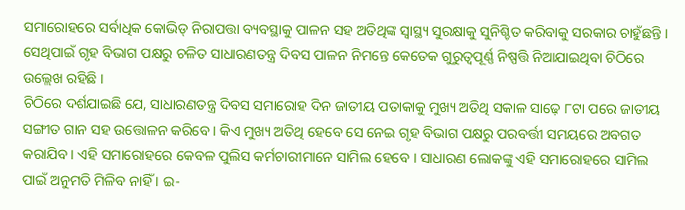ସମାରୋହରେ ସର୍ବାଧିକ କୋଭିଡ୍ ନିରାପତ୍ତା ବ୍ୟବସ୍ଥାକୁ ପାଳନ ସହ ଅତିଥିଙ୍କ ସ୍ୱାସ୍ଥ୍ୟ ସୁରକ୍ଷାକୁ ସୁନିଶ୍ଚିତ କରିବାକୁ ସରକାର ଚାହୁଁଛନ୍ତି । ସେଥିପାଇଁ ଗୃହ ବିଭାଗ ପକ୍ଷରୁ ଚଳିତ ସାଧାରଣତନ୍ତ୍ର ଦିବସ ପାଳନ ନିମନ୍ତେ କେତେକ ଗୁରୁତ୍ୱପୂର୍ଣ୍ଣ ନିଷ୍ପତ୍ତି ନିଆଯାଇଥିବା ଚିଠିରେ ଉଲ୍ଲେଖ ରହିଛି ।
ଚିଠିରେ ଦର୍ଶଯାଇଛି ଯେ, ସାଧାରଣତନ୍ତ୍ର ଦିବସ ସମାରୋହ ଦିନ ଜାତୀୟ ପତାକାକୁ ମୁଖ୍ୟ ଅତିଥି ସକାଳ ସାଢ଼େ ୮ଟା ପରେ ଜାତୀୟ ସଙ୍ଗୀତ ଗାନ ସହ ଉତ୍ତୋଳନ କରିବେ । କିଏ ମୁଖ୍ୟ ଅତିଥି ହେବେ ସେ ନେଇ ଗୃହ ବିଭାଗ ପକ୍ଷରୁ ପରବର୍ତ୍ତୀ ସମୟରେ ଅବଗତ କରାଯିବ । ଏହି ସମାରୋହରେ କେବଳ ପୁଲିସ କର୍ମଚାରୀମାନେ ସାମିଲ ହେବେ । ସାଧାରଣ ଲୋକଙ୍କୁ ଏହି ସମାରୋହରେ ସାମିଲ ପାଇଁ ଅନୁମତି ମିଳିବ ନାହିଁ । ଇ-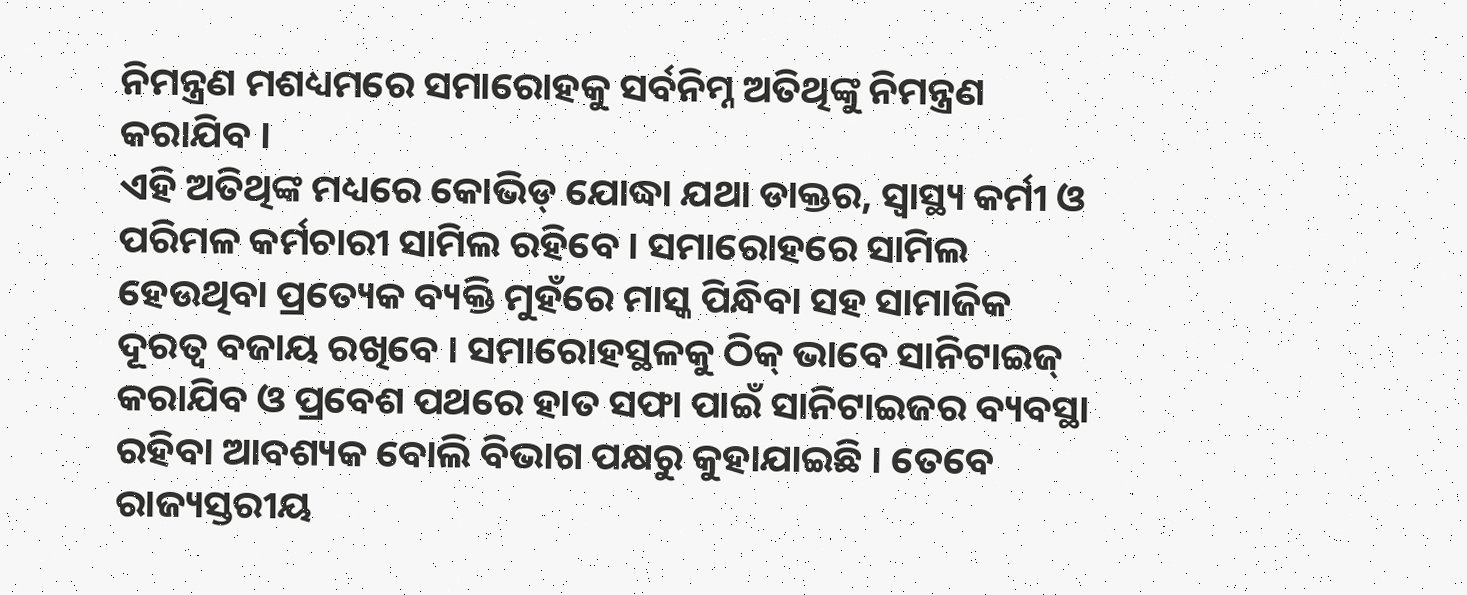ନିମନ୍ତ୍ରଣ ମଶଧ୍ୟମରେ ସମାରୋହକୁ ସର୍ବନିମ୍ନ ଅତିଥିଙ୍କୁ ନିମନ୍ତ୍ରଣ କରାଯିବ ।
ଏହି ଅତିଥିଙ୍କ ମଧ୍ୟରେ କୋଭିଡ୍ ଯୋଦ୍ଧା ଯଥା ଡାକ୍ତର, ସ୍ୱାସ୍ଥ୍ୟ କର୍ମୀ ଓ ପରିମଳ କର୍ମଚାରୀ ସାମିଲ ରହିବେ । ସମାରୋହରେ ସାମିଲ ହେଉଥିବା ପ୍ରତ୍ୟେକ ବ୍ୟକ୍ତି ମୁହଁରେ ମାସ୍କ ପିନ୍ଧିବା ସହ ସାମାଜିକ ଦୂରତ୍ୱ ବଜାୟ ରଖିବେ । ସମାରୋହସ୍ଥଳକୁ ଠିକ୍ ଭାବେ ସାନିଟାଇଜ୍ କରାଯିବ ଓ ପ୍ରବେଶ ପଥରେ ହାତ ସଫା ପାଇଁ ସାନିଟାଇଜର ବ୍ୟବସ୍ଥା ରହିବା ଆବଶ୍ୟକ ବୋଲି ବିଭାଗ ପକ୍ଷରୁ କୁହାଯାଇଛି । ତେବେ ରାଜ୍ୟସ୍ତରୀୟ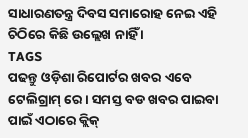ସାଧାରଣତନ୍ତ୍ର ଦିବସ ସମାରୋହ ନେଇ ଏହି ଚିଠିରେ କିଛି ଉଲ୍ଲେଖ ନାହିଁ ।
TAGS
ପଢନ୍ତୁ ଓଡ଼ିଶା ରିପୋର୍ଟର ଖବର ଏବେ ଟେଲିଗ୍ରାମ୍ ରେ। ସମସ୍ତ ବଡ ଖବର ପାଇବା ପାଇଁ ଏଠାରେ କ୍ଲିକ୍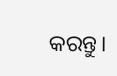କରନ୍ତୁ।